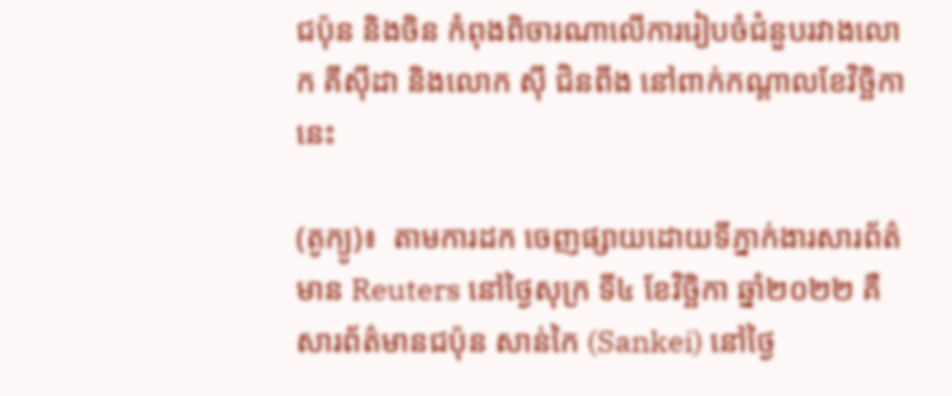ជប៉ុន និងចិន កំពុងពិចារណាលើការរៀបចំជំនួបរវាងលោក គីស៊ីដា និងលោក ស៊ី ជិនពីង នៅពាក់កណ្ដាលខែវិច្ឆិកានេះ

(តូក្យូ)៖  តាមការដក ចេញផ្សាយដោយទីភ្នាក់ងារសារព័ត៌មាន Reuters នៅថ្ងៃសុក្រ ទី៤ ខែវិច្ឆិកា ឆ្នាំ២០២២ គឺ សារព័ត៌មានជប៉ុន សាន់កៃ (Sankei) នៅថ្ងៃ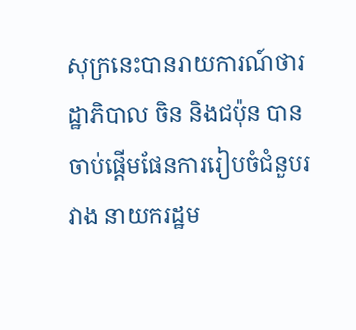សុក្រនេះបានរាយការណ៍ថារដ្ឋាភិបាល ចិន និងជប៉ុន បានចាប់ផ្ដើមផែនការរៀបចំជំនួបរវាង នាយករដ្ឋម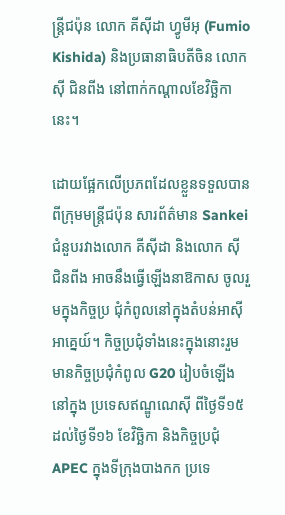ន្ត្រីជប៉ុន លោក គីស៊ីដា ហ្វូមីអុ (Fumio Kishida) និងប្រធានាធិបតីចិន លោក ស៊ី ជិនពីង នៅពាក់កណ្ដាលខែវិច្ឆិកានេះ។

ដោយផ្អែកលើប្រភពដែលខ្លួនទទួលបានពីក្រុមមន្ត្រីជប៉ុន សារព័ត៌មាន Sankei ជំនួបរវាងលោក គីស៊ីដា និងលោក ស៊ី ជិនពីង អាចនឹងធ្វើឡើងនាឱកាស ចូលរួមក្នុងកិច្ចប្រ ជុំកំពូលនៅក្នុងតំបន់អាស៊ីអាគ្នេយ៍។ កិច្ចប្រជុំទាំងនេះក្នុងនោះរួមមានកិច្ចប្រជុំកំពូល G20 រៀបចំឡើងនៅក្នុង ប្រទេសឥណ្ឌូណេស៊ី ពីថ្ងៃទី១៥ ដល់ថ្ងៃទី១៦ ខែវិច្ឆិកា និងកិច្ចប្រជុំ APEC ក្នុងទីក្រុងបាងកក ប្រទេ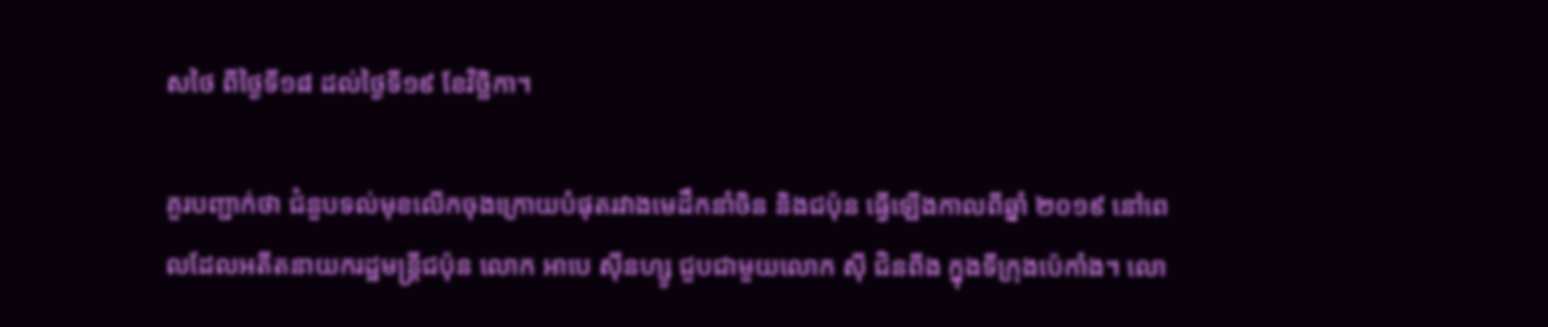សថៃ ពីថ្ងៃទី១៨ ដល់ថ្ងៃទី១៩ ខែវិច្ឆិកា។

គួរបញ្ជាក់ថា ជំនួបទល់មុខលើកចុងក្រោយបំផុតរវាងមេដឹកនាំចិន និងជប៉ុន ធ្វើឡើងកាលពីឆ្នាំ ២០១៩ នៅពេលដែលអតីតនាយករដ្ឋមន្ត្រីជប៉ុន លោក អាបេ ស៊ីនហ្សូ ជួបជាមួយលោក ស៊ី ជិនពីង ក្នុងទីក្រុងប៉េកាំង។ លោ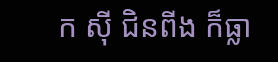ក ស៊ី ជិនពីង ក៏ធ្លា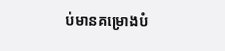ប់មានគម្រោងបំ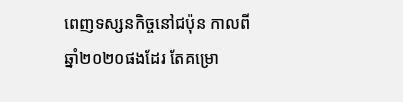ពេញទស្សនកិច្ចនៅជប៉ុន កាលពីឆ្នាំ២០២០ផងដែរ តែគម្រោ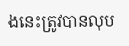ងនេះត្រូវបានលុប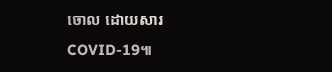ចោល ដោយសារ COVID-19៕